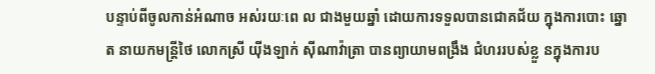បន្ទាប់ពីចូលកាន់អំណាច អស់រយៈពេ ល ជាងមួយឆ្នាំ ដោយការទទួលបានជោគជ័យ ក្នុងការបោះ ឆ្នោត នាយកមន្ត្រីថៃ លោកស្រី យ៉ីងឡាក់ ស៊ីណាវ៉ាត្រា បានព្យាយាមពង្រឹង ជំហររបស់ខ្លួ នក្នុងការប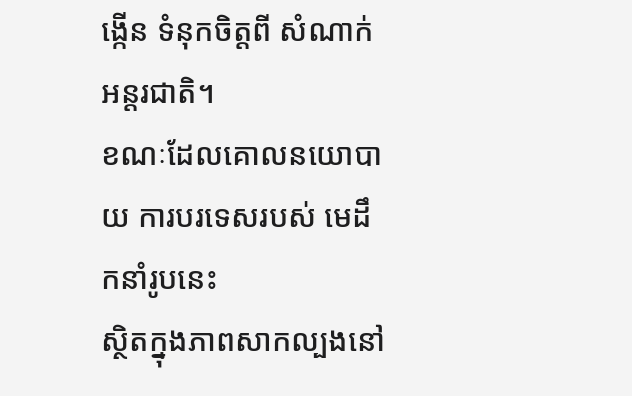ង្កើន ទំនុកចិត្តពី សំណាក់អន្តរជាតិ។
ខណៈដែលគោលនយោបាយ ការបរទេសរបស់ មេដឹកនាំរូបនេះ
ស្ថិតក្នុងភាពសាកល្បងនៅ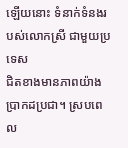ឡើយនោះ ទំនាក់ទំនងរបស់លោកស្រី ជាមួយប្រទេស
ជិតខាងមានភាពយ៉ាងប្រាកដប្រជា។ ស្របពេល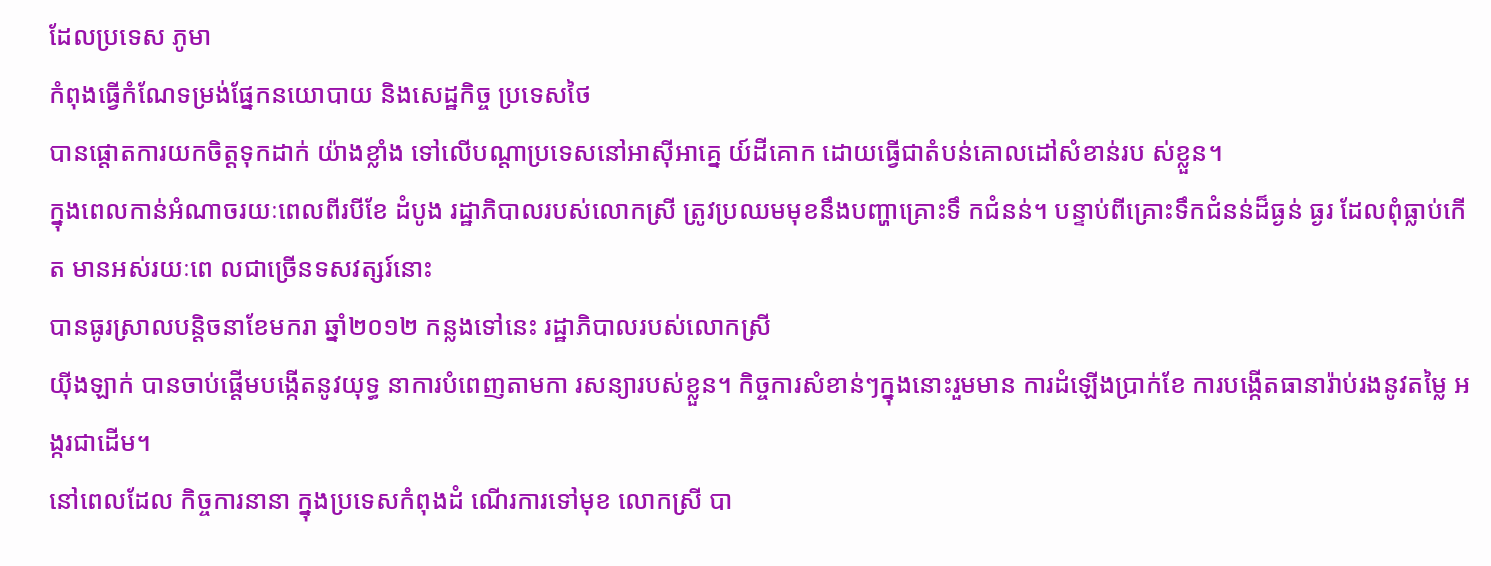ដែលប្រទេស ភូមា
កំពុងធ្វើកំណែទម្រង់ផ្នែកនយោបាយ និងសេដ្ឋកិច្ច ប្រទេសថៃ
បានផ្តោតការយកចិត្តទុកដាក់ យ៉ាងខ្លាំង ទៅលើបណ្តាប្រទេសនៅអាស៊ីអាគ្នេ យ៍ដីគោក ដោយធ្វើជាតំបន់គោលដៅសំខាន់រប ស់ខ្លួន។
ក្នុងពេលកាន់អំណាចរយៈពេលពីរបីខែ ដំបូង រដ្ឋាភិបាលរបស់លោកស្រី ត្រូវប្រឈមមុខនឹងបញ្ហាគ្រោះទឹ កជំនន់។ បន្ទាប់ពីគ្រោះទឹកជំនន់ដ៏ធ្ងន់ ធ្ងរ ដែលពុំធ្លាប់កើត មានអស់រយៈពេ លជាច្រើនទសវត្សរ៍នោះ
បានធូរស្រាលបន្តិចនាខែមករា ឆ្នាំ២០១២ កន្លងទៅនេះ រដ្ឋាភិបាលរបស់លោកស្រី
យ៉ីងឡាក់ បានចាប់ផ្តើមបង្កើតនូវយុទ្ធ នាការបំពេញតាមកា រសន្យារបស់ខ្លួន។ កិច្ចការសំខាន់ៗក្នុងនោះរួមមាន ការដំឡើងប្រាក់ខែ ការបង្កើតធានារ៉ាប់រងនូវតម្លៃ អង្ករជាដើម។
នៅពេលដែល កិច្ចការនានា ក្នុងប្រទេសកំពុងដំ ណើរការទៅមុខ លោកស្រី បា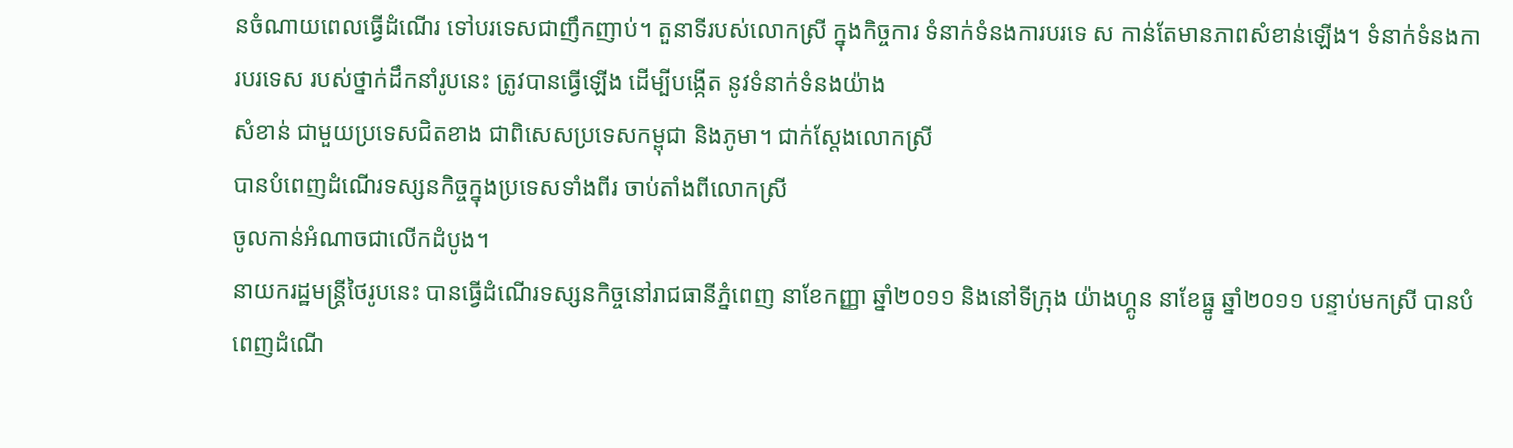នចំណាយពេលធ្វើដំណើរ ទៅបរទេសជាញឹកញាប់។ តួនាទីរបស់លោកស្រី ក្នុងកិច្ចការ ទំនាក់ទំនងការបរទេ ស កាន់តែមានភាពសំខាន់ឡើង។ ទំនាក់ទំនងការបរទេស របស់ថ្នាក់ដឹកនាំរូបនេះ ត្រូវបានធ្វើឡើង ដើម្បីបង្កើត នូវទំនាក់ទំនងយ៉ាង
សំខាន់ ជាមួយប្រទេសជិតខាង ជាពិសេសប្រទេសកម្ពុជា និងភូមា។ ជាក់ស្តែងលោកស្រី
បានបំពេញដំណើរទស្សនកិច្ចក្នុងប្រទេសទាំងពីរ ចាប់តាំងពីលោកស្រី
ចូលកាន់អំណាចជាលើកដំបូង។
នាយករដ្ឋមន្ត្រីថៃរូបនេះ បានធ្វើដំណើរទស្សនកិច្ចនៅរាជធានីភ្នំពេញ នាខែកញ្ញា ឆ្នាំ២០១១ និងនៅទីក្រុង យ៉ាងហ្គូន នាខែធ្នូ ឆ្នាំ២០១១ បន្ទាប់មកស្រី បានបំពេញដំណើ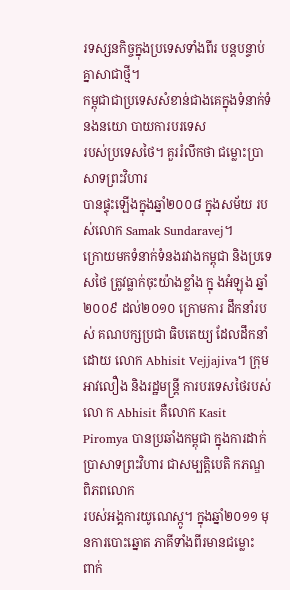រទស្សនកិច្ចក្នុងប្រទេសទាំងពីរ បន្តបន្ទាប់គ្នាសាជាថ្មី។
កម្ពុជាជាប្រទេសសំខាន់ជាងគេក្នុងទំនាក់ទំនងនយោ បាយការបរទេស
របស់ប្រទេសថៃ។ គួររំលឹកថា ជម្លោះប្រាសាទព្រះវិហារ
បានផ្ទុះឡើងក្នុងឆ្នាំ២០០៨ ក្នុងសម័យ របស់លោក Samak Sundaravej។
ក្រោយមកទំនាក់ទំនងរវាងកម្ពុជា និងប្រទេសថៃ ត្រូវធ្លាក់ចុះយ៉ាងខ្លាំង ក្នុ ងអំឡុង ឆ្នាំ២០០៩ ដល់២០១០ ក្រោមការ ដឹកនាំរបស់ គណបក្សប្រជា ធិបតេយ្យ ដែលដឹកនាំដោយ លោក Abhisit Vejjajiva។ ក្រុមអាវលឿង និងរដ្ឋមន្ត្រី ការបរទេសថៃរបស់លោ ក Abhisit គឺលោក Kasit Piromya បានប្រឆាំងកម្ពុជា ក្នុងការដាក់ ប្រាសាទព្រះវិហារ ជាសម្បតិ្តបេតិ កភណ្ឌពិភពលោក
របស់អង្គការយូណេស្កូ។ ក្នុងឆ្នាំ២០១១ មុនការបោះឆ្នោត ភាគីទាំងពីរមានជម្លោះ
ពាក់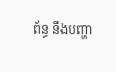ព័ន្ធ នឹងបញ្ហា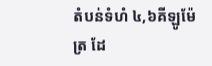តំបន់ទំហំ ៤,៦គីឡូម៉ែត្រ ដែ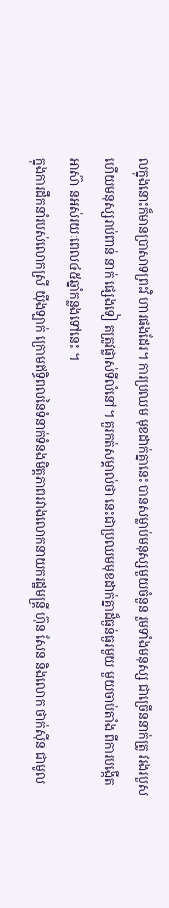លក្នុងនោះក៏មានប្រាសាទព្រះវិ ហារផងដែរ។ ការប្រឈម មុខដាក់គ្នានេះ បានសម្លាប់មនុស្សមួយចំនួន រួមទាំងមនុស្ស ជាច្រើននាក់ត្រូ វរងរបួស ហើយមនុស្សរាប់ពាន់ នាក់ ផ្សេងទៀ តត្រូវផ្លាស់ទីលំនៅ។ គួរកត់សម្គាល់ថា នេះជាប្រឈមមុខដាក់គ្នាដ៏ធ្ងន់ធ្ងរមួយ មួយចាប់តាំង ពីការបង្កើត អាស៊ា នអស់រយៈពេល៤៥ឆ្នាំកន្លងទៅនេះ ។
ក្នុងការដឹកនាំរបស់លោកស្រី យ៉ីងឡាក់ ក្រោមឥទ្ធិពលនៃទំនាក់ទំនងមិត្តភាពរវាងលោកនាយករដ្ឋមន្ត្រី ហ៊ុន សែន និងលោក ថាក់ស៊ីន ជាមូល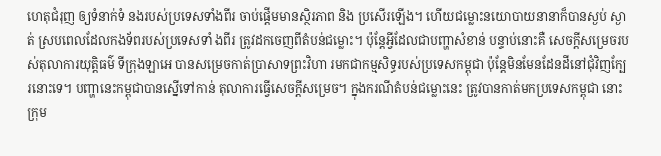ហេតុជំរុញ ឲ្យទំនាក់ទំ នងរបស់ប្រទេសទាំងពីរ ចាប់ផ្តើមមានស្ថិរភាព និង ប្រសើរឡើង។ ហើយជម្លោះនយោបាយនានាក៏បានស្ងប់ ស្ងាត់ ស្របពេលដែលកងទ័ពរបស់ប្រទេសទាំ ងពីរ ត្រូវដកចេញពីតំបន់ជម្លោះ។ ប៉ុន្តែអ្វីដែលជាបញ្ហាសំខាន់ បន្ទាប់នោះគឺ សេចក្តីសម្រេចរបស់តុលាការយុត្តិធម៌ ទីក្រុងឡាអេ បានសម្រេចកាត់ប្រាសាទព្រះវិហា រមកជាកម្មសិទ្ធរបស់ប្រទេសកម្ពុជា ប៉ុន្តែមិនមែនដែនដីនៅជុំវិញក្បែ រនោះទេ។ បញ្ហានេះកម្ពុជាបានស្នើទៅកាន់ តុលាការធ្វើសេចក្តីសម្រេច។ ក្នុងករណីតំបន់ជម្លោះនេះ ត្រូវបានកាត់មកប្រទេសកម្ពុជា នោះក្រុម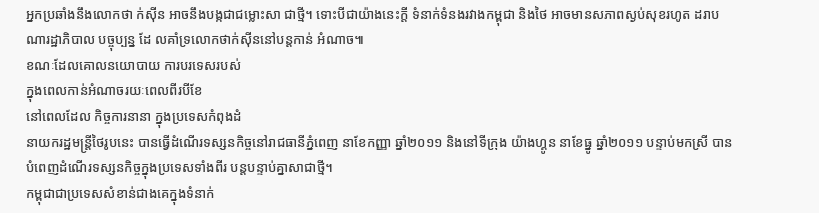អ្នកប្រឆាំងនឹងលោកថា ក់ស៊ីន អាចនឹងបង្កជាជម្លោះសា ជាថ្មី។ ទោះបីជាយ៉ាងនេះក្តី ទំនាក់ទំនងរវាងកម្ពុជា និងថៃ អាចមានសភាពស្ងប់សុខរហូត ដរាបណារដ្ឋាភិបាល បច្ចុប្បន្ន ដែ លគាំទ្រលោកថាក់ស៊ីននៅបន្តកាន់ អំណាច៕
ខណៈដែលគោលនយោបាយ ការបរទេសរបស់
ក្នុងពេលកាន់អំណាចរយៈពេលពីរបីខែ
នៅពេលដែល កិច្ចការនានា ក្នុងប្រទេសកំពុងដំ
នាយករដ្ឋមន្ត្រីថៃរូបនេះ បានធ្វើដំណើរទស្សនកិច្ចនៅរាជធានីភ្នំពេញ នាខែកញ្ញា ឆ្នាំ២០១១ និងនៅទីក្រុង យ៉ាងហ្គូន នាខែធ្នូ ឆ្នាំ២០១១ បន្ទាប់មកស្រី បានបំពេញដំណើរទស្សនកិច្ចក្នុងប្រទេសទាំងពីរ បន្តបន្ទាប់គ្នាសាជាថ្មី។
កម្ពុជាជាប្រទេសសំខាន់ជាងគេក្នុងទំនាក់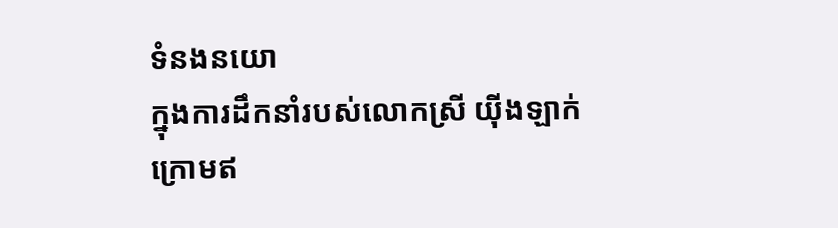ទំនងនយោ
ក្នុងការដឹកនាំរបស់លោកស្រី យ៉ីងឡាក់ ក្រោមឥ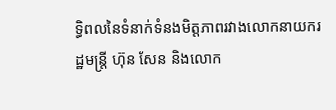ទ្ធិពលនៃទំនាក់ទំនងមិត្តភាពរវាងលោកនាយករដ្ឋមន្ត្រី ហ៊ុន សែន និងលោក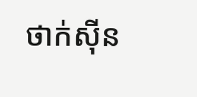ថាក់ស៊ីន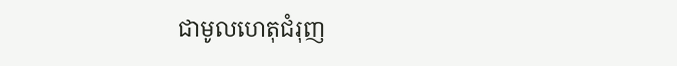ជាមូលហេតុជំរុញ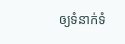ឲ្យទំនាក់ទំ